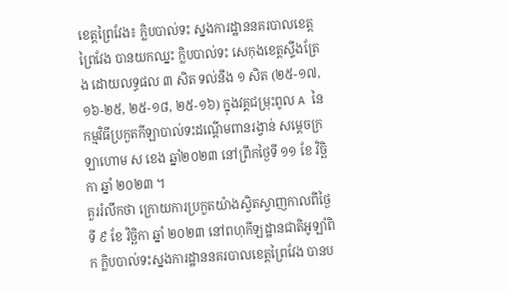ខេត្តព្រៃវែង៖ ក្លិបបាល់ទះ ស្នងការដ្ឋាននគរបាលខេត្តព្រៃវែង បានយកឈ្នះ ក្លិបបាល់ទះ សេកុងខេត្តស្ទឹងត្រែង ដោយលទ្ធផល ៣ សិត ទល់នឹង ១ សិត (២៥-១៧, ១៦-២៥, ២៥-១៨, ២៥-១៦) ក្នុងវគ្គជម្រុះពូល A នៃកម្មវិធីប្រកួតកីឡាបាល់ទះដណ្ដើមពានរង្វាន់ សម្ដេចក្រឡាហោម ស ខេង ឆ្នាំ២០២៣ នៅព្រឹកថ្ងៃទី ១១ ខែ វិច្ឆិកា ឆ្នាំ ២០២៣ ។
គួររំលឹកថា ក្រោយការប្រកួតយ៉ាងស្វិតស្វាញកាលពីថ្ងៃទី ៩ ខែ វិច្ឆិកា ឆ្នាំ ២០២៣ នៅពហុកីឡដ្ឋានជាតិអូឡាំពិក ក្លិបបាល់ទះស្នងការដ្ឋាននគរបាលខេត្តព្រៃវែង បានប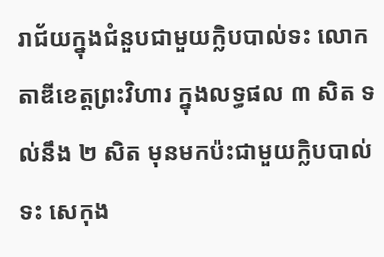រាជ័យក្នុងជំនួបជាមួយក្លិបបាល់ទះ លោកតាឌីខេត្តព្រះវិហារ ក្នុងលទ្ធផល ៣ សិត ទល់នឹង ២ សិត មុនមកប៉ះជាមួយក្លិបបាល់ទះ សេកុង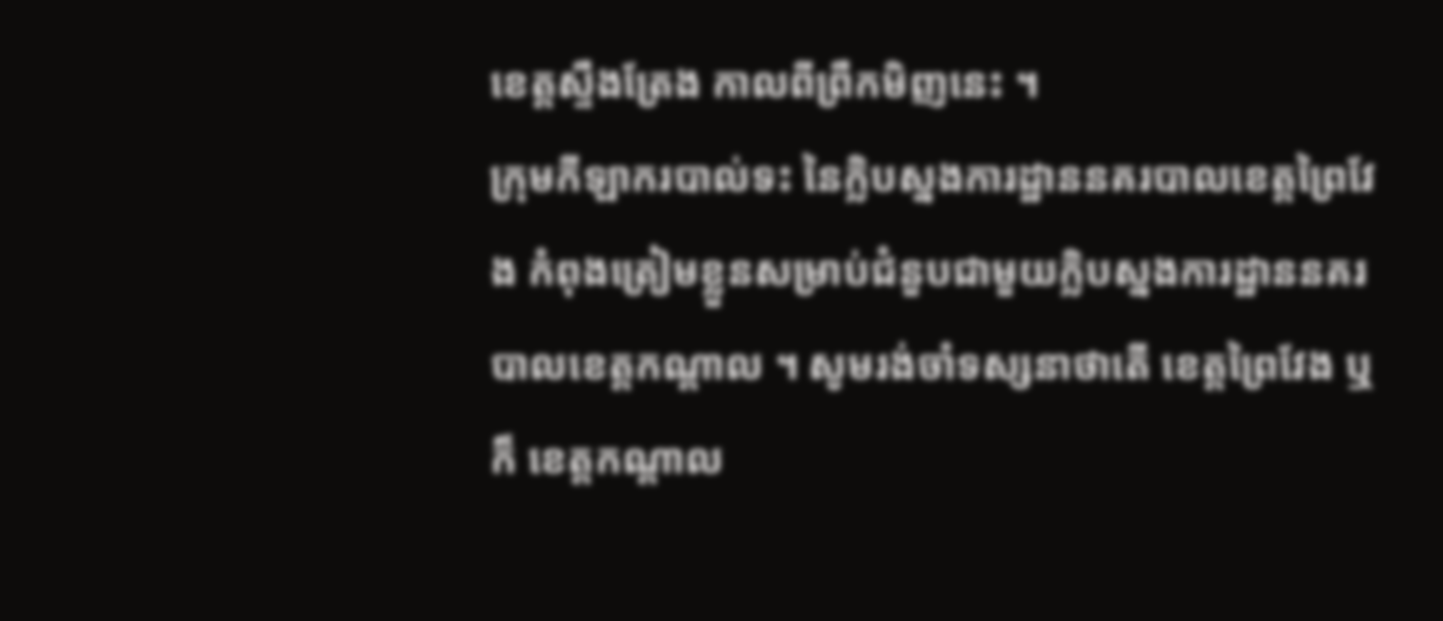ខេត្តស្ទឹងត្រែង កាលពីព្រឹកមិញនេះ ។
ក្រុមកីឡាករបាល់ទះ នៃក្លិបស្នងការដ្ឋាននគរបាលខេត្តព្រៃវែង កំពុងត្រៀមខ្លួនសម្រាប់ជំនួបជាមួយក្លិបស្នងការដ្ឋាននគរបាលខេត្តកណ្ដាល ។ សូមរង់ចាំទស្សនាថាតើ ខេត្តព្រៃវែង ឬក៏ ខេត្តកណ្ដាល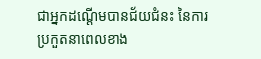ជាអ្នកដណ្ដើមបានជ័យជំនះ នៃការប្រកួតនាពេលខាង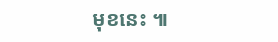មុខនេះ ៕